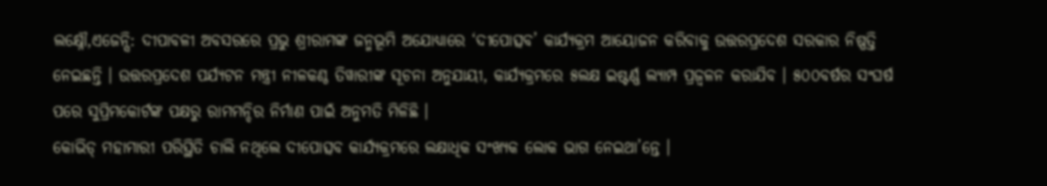ଲକ୍ଷ୍ନୌ,ଏଜେନ୍ସି: ଦୀପାବଳୀ ଅବସରରେ ପ୍ରଭୁ ଶ୍ରୀରାମଙ୍କ ଜନ୍ମଭୂମି ଅଯୋଧ୍ୟାରେ ‘ଦୀପୋତ୍ସବ’ କାର୍ଯ୍ୟକ୍ରମ ଆୟୋଜନ କରିବାକୁ ଉତ୍ତରପ୍ରଦେଶ ସରକାର ନିଷ୍ପତ୍ତି ନେଇଛନ୍ତି । ଉତ୍ତରପ୍ରଦେଶ ପର୍ଯ୍ୟଟନ ମନ୍ତ୍ରୀ ନୀଳକଣ୍ଠ ତିୱାରୀଙ୍କ ସୂଚନା ଅନୁଯାୟୀ, କାର୍ଯ୍ୟକ୍ରମରେ ୫ଲକ୍ଷ ଇଷ୍ଟର୍ଣ୍ଣ ଲ୍ୟାମ୍ପ ପ୍ରଜ୍ୱଳନ କରାଯିବ । ୫୦୦ବର୍ଷର ସଂଘର୍ଷ ପରେ ସୁପ୍ରିମକୋର୍ଟଙ୍କ ପକ୍ଷରୁ ରାମମନ୍ଦିର ନିର୍ମାଣ ପାଇଁ ଅନୁମତି ମିଳିଛି ।
କୋଭିଡ୍ ମହାମାରୀ ପରିସ୍ଥିତି ଚାଲି ନଥିଲେ ଦୀପୋତ୍ସବ କାର୍ଯ୍ୟକ୍ରମରେ ଲକ୍ଷାଧିକ ସଂଖ୍ୟକ ଲୋକ ଭାଗ ନେଇଥା’ନ୍ତେ ।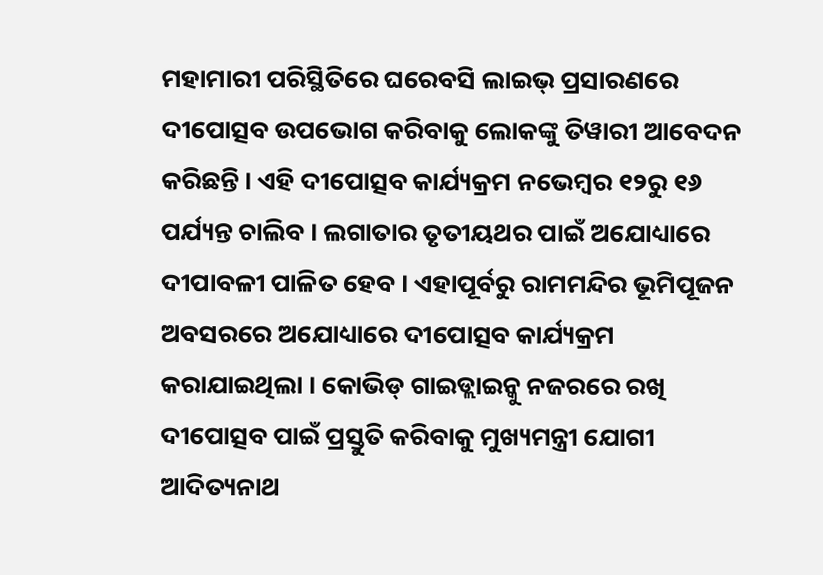ମହାମାରୀ ପରିସ୍ଥିତିରେ ଘରେବସି ଲାଇଭ୍ ପ୍ରସାରଣରେ ଦୀପୋତ୍ସବ ଉପଭୋଗ କରିବାକୁ ଲୋକଙ୍କୁ ତିୱାରୀ ଆବେଦନ କରିଛନ୍ତି । ଏହି ଦୀପୋତ୍ସବ କାର୍ଯ୍ୟକ୍ରମ ନଭେମ୍ବର ୧୨ରୁ ୧୬ ପର୍ଯ୍ୟନ୍ତ ଚାଲିବ । ଲଗାତାର ତୃତୀୟଥର ପାଇଁ ଅଯୋଧ୍ୟାରେ ଦୀପାବଳୀ ପାଳିତ ହେବ । ଏହାପୂର୍ବରୁ ରାମମନ୍ଦିର ଭୂମିପୂଜନ ଅବସରରେ ଅଯୋଧ୍ୟାରେ ଦୀପୋତ୍ସବ କାର୍ଯ୍ୟକ୍ରମ କରାଯାଇଥିଲା । କୋଭିଡ୍ ଗାଇଡ୍ଲାଇନ୍କୁ ନଜରରେ ରଖି ଦୀପୋତ୍ସବ ପାଇଁ ପ୍ରସ୍ତୁତି କରିବାକୁ ମୁଖ୍ୟମନ୍ତ୍ରୀ ଯୋଗୀ ଆଦିତ୍ୟନାଥ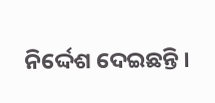ନିର୍ଦ୍ଦେଶ ଦେଇଛନ୍ତି ।